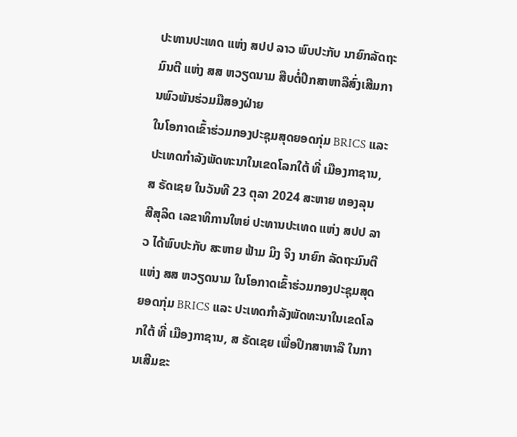ປະທານປະເທດ ແຫ່ງ ສປປ ລາວ ພົບປະກັບ ນາຍົກລັດຖະມົນຕີ ແຫ່ງ ສສ ຫວຽດນາມ ສືບຕໍ່ປຶກສາຫາລືສົ່ງເສີມການພົວພັນຮ່ວມມືສອງຝ່າຍ
ໃນໂອກາດເຂົ້າຮ່ວມກອງປະຊຸມສຸດຍອດກຸ່ມ BRICS ແລະ ປະເທດກໍາລັງພັດທະນາໃນເຂດໂລກໃຕ້ ທີ່ ເມືອງກາຊານ, ສ ຣັດເຊຍ ໃນວັນທີ 23 ຕຸລາ 2024 ສະຫາຍ ທອງລຸນ ສີສຸລິດ ເລຂາທິການໃຫຍ່ ປະທານປະເທດ ແຫ່ງ ສປປ ລາວ ໄດ້ພົບປະກັບ ສະຫາຍ ຟ້າມ ມິງ ຈິງ ນາຍົກ ລັດຖະມົນຕີ ແຫ່ງ ສສ ຫວຽດນາມ ໃນໂອກາດເຂົ້າຮ່ວມກອງປະຊຸມສຸດຍອດກຸ່ມ BRICS ແລະ ປະເທດກໍາລັງພັດທະນາໃນເຂດໂລກໃຕ້ ທີ່ ເມືອງກາຊານ, ສ ຣັດເຊຍ ເພື່ອປຶກສາຫາລື ໃນການເສີມຂະ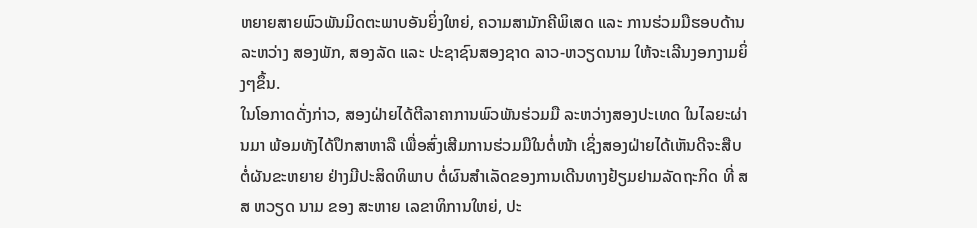ຫຍາຍສາຍພົວພັນມິດຕະພາບອັນຍິ່ງໃຫຍ່, ຄວາມສາມັກຄີພິເສດ ແລະ ການຮ່ວມມືຮອບດ້ານ ລະຫວ່າງ ສອງພັກ, ສອງລັດ ແລະ ປະຊາຊົນສອງຊາດ ລາວ-ຫວຽດນາມ ໃຫ້ຈະເລີນງອກງາມຍິ່ງໆຂຶ້ນ.
ໃນໂອກາດດັ່ງກ່າວ, ສອງຝ່າຍໄດ້ຕີລາຄາການພົວພັນຮ່ວມມື ລະຫວ່າງສອງປະເທດ ໃນໄລຍະຜ່ານມາ ພ້ອມທັງໄດ້ປຶກສາຫາລື ເພື່ອສົ່ງເສີມການຮ່ວມມືໃນຕໍ່ໜ້າ ເຊິ່ງສອງຝ່າຍໄດ້ເຫັນດີຈະສືບຕໍ່ຜັນຂະຫຍາຍ ຢ່າງມີປະສິດທິພາບ ຕໍ່ຜົນສໍາເລັດຂອງການເດີນທາງຢ້ຽມຢາມລັດຖະກິດ ທີ່ ສສ ຫວຽດ ນາມ ຂອງ ສະຫາຍ ເລຂາທິການໃຫຍ່, ປະ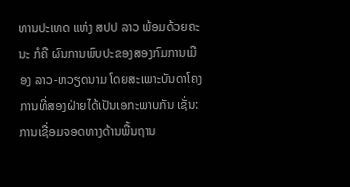ທານປະເທດ ແຫ່ງ ສປປ ລາວ ພ້ອມດ້ວຍຄະນະ ກໍຄື ຜົນການພົບປະຂອງສອງກົມການເມືອງ ລາວ-ຫວຽດນາມ ໂດຍສະເພາະບັນດາໂຄງການທີ່ສອງຝ່າຍໄດ້ເປັນເອກະພາບກັນ ເຊັ່ນ: ການເຊື່ອມຈອດທາງດ້ານພື້ນຖານ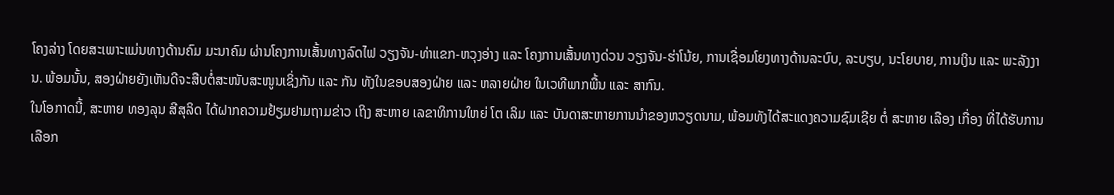ໂຄງລ່າງ ໂດຍສະເພາະແມ່ນທາງດ້ານຄົມ ມະນາຄົມ ຜ່ານໂຄງການເສັ້ນທາງລົດໄຟ ວຽງຈັນ-ທ່າແຂກ-ຫວຸງອ່າງ ແລະ ໂຄງການເສັ້ນທາງດ່ວນ ວຽງຈັນ-ຮ່າໂນ້ຍ, ການເຊື່ອມໂຍງທາງດ້ານລະບົບ, ລະບຽບ, ນະໂຍບາຍ, ການເງິນ ແລະ ພະລັງງານ. ພ້ອມນັ້ນ, ສອງຝ່າຍຍັງເຫັນດີຈະສືບຕໍ່ສະໜັບສະໜູນເຊິ່ງກັນ ແລະ ກັນ ທັງໃນຂອບສອງຝ່າຍ ແລະ ຫລາຍຝ່າຍ ໃນເວທີພາກພື້ນ ແລະ ສາກົນ.
ໃນໂອກາດນີ້, ສະຫາຍ ທອງລຸນ ສີສຸລິດ ໄດ້ຝາກຄວາມຢ້ຽມຢາມຖາມຂ່າວ ເຖິງ ສະຫາຍ ເລຂາທິການໃຫຍ່ ໂຕ ເລິມ ແລະ ບັນດາສະຫາຍການນໍາຂອງຫວຽດນາມ, ພ້ອມທັງໄດ້ສະແດງຄວາມຊົມເຊີຍ ຕໍ່ ສະຫາຍ ເລືອງ ເກື່ອງ ທີ່ໄດ້ຮັບການເລືອກ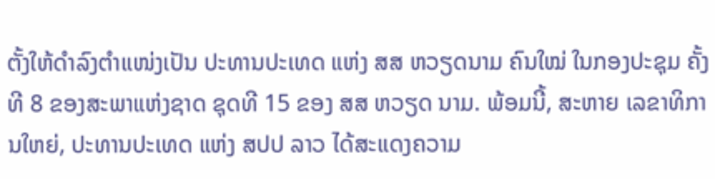ຕັ້ງໃຫ້ດໍາລົງຕໍາແໜ່ງເປັນ ປະທານປະເທດ ແຫ່ງ ສສ ຫວຽດນາມ ຄົນໃໝ່ ໃນກອງປະຊຸມ ຄັ້ງທີ 8 ຂອງສະພາແຫ່ງຊາດ ຊຸດທີ 15 ຂອງ ສສ ຫວຽດ ນາມ. ພ້ອມນີ້, ສະຫາຍ ເລຂາທິການໃຫຍ່, ປະທານປະເທດ ແຫ່ງ ສປປ ລາວ ໄດ້ສະແດງຄວາມ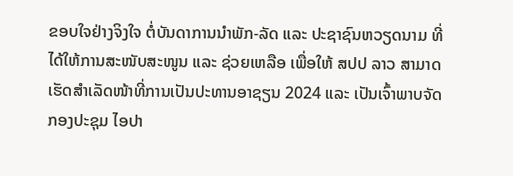ຂອບໃຈຢ່າງຈິງໃຈ ຕໍ່ບັນດາການນໍາພັກ-ລັດ ແລະ ປະຊາຊົນຫວຽດນາມ ທີ່ໄດ້ໃຫ້ການສະໜັບສະໜູນ ແລະ ຊ່ວຍເຫລືອ ເພື່ອໃຫ້ ສປປ ລາວ ສາມາດເຮັດສໍາເລັດໜ້າທີ່ການເປັນປະທານອາຊຽນ 2024 ແລະ ເປັນເຈົ້າພາບຈັດກອງປະຊຸມ ໄອປາ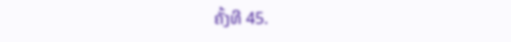ຄັ້ງທີ 45.